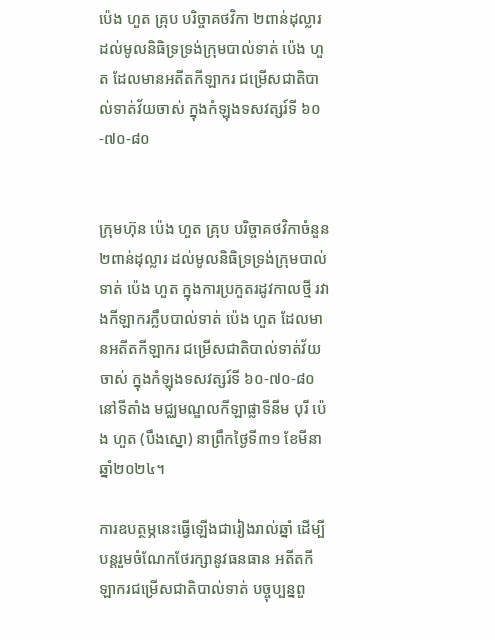ប៉េង ហួត គ្រុប បរិច្ចាគថវិកា ២ពាន់ដុល្លារ ដល់មូលនិធិទ្រទ្រង់ក្រុមបាល់ទាត់ ប៉េង ហួត ដែលមានអតីតកីឡាករ ជម្រើសជាតិបាល់ទាត់វ័យចាស់ ក្នុងកំឡុងទសវត្សរ៍ទី ៦០-៧០-៨០


ក្រុមហ៊ុន ប៉េង ហួត គ្រុប បរិច្ចាគថវិកាចំនួន ២ពាន់ដុល្លារ ដល់មូលនិធិទ្រទ្រង់ក្រុមបាល់ទាត់ ប៉េង ហួត ក្នុងការប្រកួតរដូវកាលថ្មី រវាងកីឡាករក្លឹបបាល់ទាត់ ប៉េង ហួត ដែលមានអតីតកីឡាករ ជម្រើសជាតិបាល់ទាត់វ័យចាស់ ក្នុងកំឡុងទសវត្សរ៍ទី ៦០-៧០-៨០ នៅទីតាំង មជ្ឈមណ្ឌលកីឡាផ្លាទីនីម បុរី ប៉េង ហួត (បឹងស្នោ) នាព្រឹកថ្ងៃទី៣១ ខែមីនា ឆ្នាំ២០២៤។

ការឧបត្ថម្ភនេះធ្វើឡើងជារៀងរាល់ឆ្នាំ ដើម្បីបន្តរួមចំណែកថែរក្សានូវធនធាន អតីតកីឡាករជម្រើសជាតិបាល់ទាត់ បច្ចុប្បន្នពួ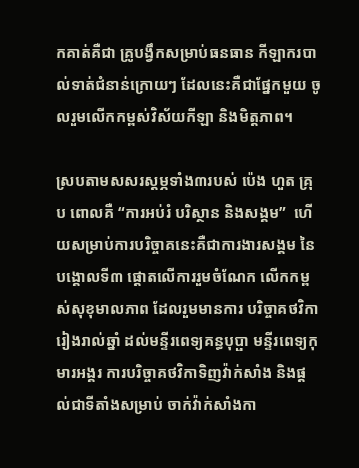កគាត់គឺជា គ្រូបង្វឹកសម្រាប់ធនធាន កីឡាករបាល់ទាត់ជំនាន់ក្រោយៗ ដែលនេះគឺជាផ្នែកមួយ ចូលរួមលើកកម្ពស់វិស័យកីឡា និងមិត្តភាព។

ស្របតាមសសរស្តម្ភទាំង៣របស់ ប៉េង ហួត គ្រុប ពោលគឺ “ការអប់រំ បរិស្ថាន និងសង្គម”  ហើយសម្រាប់ការបរិច្ចាគនេះគឺជាការងារសង្គម នៃបង្គោលទី៣ ផ្ដោតលើការរួមចំណែក លើកកម្ពស់សុខុមាលភាព ដែលរួមមានការ បរិច្ចាគថវិការៀងរាល់ឆ្នាំ ដល់មន្ទីរពេទ្យគន្ធបុប្ផា មន្ទីរពេទ្យកុមារអង្គរ ការបរិច្ចាគថវិកាទិញវ៉ាក់សាំង និងផ្ដល់ជាទីតាំងសម្រាប់ ចាក់វ៉ាក់សាំងកា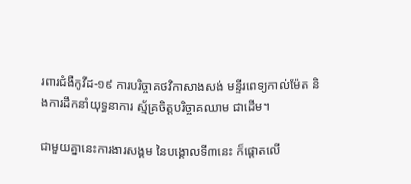រពារជំងឺកូវីដ-១៩ ការបរិច្ចាគថវិកាសាងសង់ មន្ទីរពេទ្យកាល់ម៉ែត និងការដឹកនាំយុទ្ធនាការ ស្ម័គ្រចិត្តបរិច្ចាគឈាម ជាដើម។

ជាមួយគ្នានេះការងារសង្គម នៃបង្គោលទី៣នេះ ក៏ផ្តោតលើ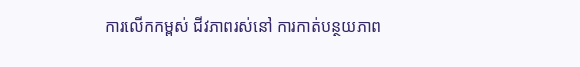ការលើកកម្ពស់ ជីវភាពរស់នៅ ការកាត់បន្ថយភាព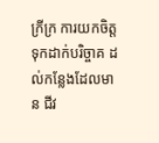ក្រីក្រ ការយកចិត្តទុកដាក់បរិច្ចាគ ដល់កន្លែងដែលមាន ជីវ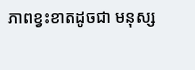ភាពខ្វះខាតដូចជា មនុស្ស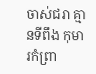ចាស់ជរា គ្មានទីពឹង កុមារកំព្រា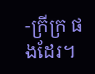-ក្រីក្រ ផងដែរ។